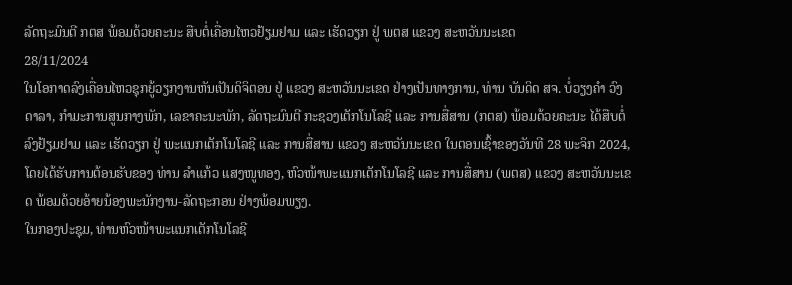ລັດຖະມົນຕີ ກຕສ ພ້ອມດ້ວຍຄະນະ ສືບຕໍ່ເຄື່ອນໄຫວຢ້ຽມຢາມ ແລະ ເຮັດວຽກ ຢູ່ ພຕສ ແຂວງ ສະຫວັນນະເຂດ
28/11/2024
ໃນໂອກາດລົງເຄື່ອນໄຫວຊຸກຍູ້ວຽກງານຫັນເປັນດິຈິຕອນ ຢູ່ ແຂວງ ສະຫວັນນະເຂດ ຢ່າງເປັນທາງການ, ທ່ານ ບັນດິດ ສຈ. ບໍ່ວຽງຄໍາ ວົງດາລາ, ກໍາມະການສູນກາງພັກ, ເລຂາຄະນະພັກ, ລັດຖະມົນຕີ ກະຊວງເຕັກໂນໂລຊີ ແລະ ການສື່ສານ (ກຕສ) ພ້ອມດ້ວຍຄະນະ ໄດ້ສືບຕໍ່ລົງຢ້ຽມຢາມ ແລະ ເຮັດວຽກ ຢູ່ ພະແນກເຕັກໂນໂລຊີ ແລະ ການສື່ສານ ແຂວງ ສະຫວັນນະເຂດ ໃນຕອນເຊົ້າຂອງວັນທີ 28 ພະຈິກ 2024, ໂດຍໄດ້ຮັບການຕ້ອນຮັບຂອງ ທ່ານ ລໍາແກ້ວ ແສງໜູທອງ, ຫົວໜ້າພະແນກເຕັກໂນໂລຊີ ແລະ ການສື່ສານ (ພຕສ) ແຂວງ ສະຫວັນນະເຂດ ພ້ອມດ້ວຍອ້າຍນ້ອງພະນັກງານ-ລັດຖະກອນ ຢ່າງພ້ອມພຽງ.
ໃນກອງປະຊຸມ, ທ່ານຫົວໜ້າພະແນກເຕັກໂນໂລຊີ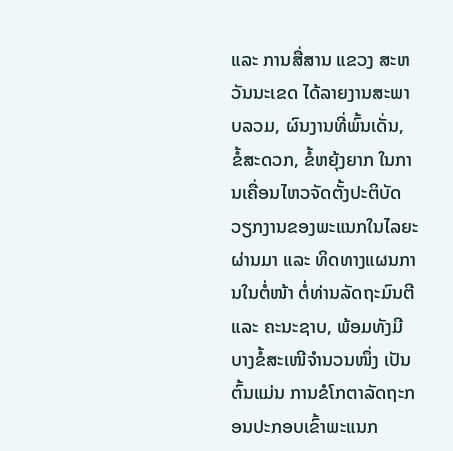ແລະ ການສື່ສານ ແຂວງ ສະຫວັນນະເຂດ ໄດ້ລາຍງານສະພາບລວມ, ຜົນງານທີ່ພົ້ນເດັ່ນ, ຂໍ້ສະດວກ, ຂໍ້ຫຍຸ້ງຍາກ ໃນການເຄື່ອນໄຫວຈັດຕັ້ງປະຕິບັດວຽກງານຂອງພະແນກໃນໄລຍະຜ່ານມາ ແລະ ທິດທາງແຜນການໃນຕໍ່ໜ້າ ຕໍ່ທ່ານລັດຖະມົນຕີ ແລະ ຄະນະຊາບ, ພ້ອມທັງມີບາງຂໍ້ສະເໜີຈໍານວນໜຶ່ງ ເປັນຕົ້ນແມ່ນ ການຂໍໂກຕາລັດຖະກອນປະກອບເຂົ້າພະແນກ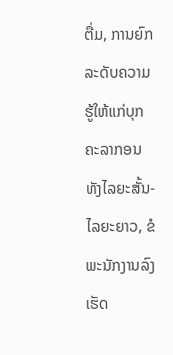ຕື່ມ, ການຍົກລະດັບຄວາມຮູ້ໃຫ້ແກ່ບຸກຄະລາກອນ ທັງໄລຍະສັ້ນ-ໄລຍະຍາວ, ຂໍພະນັກງານລົງເຮັດ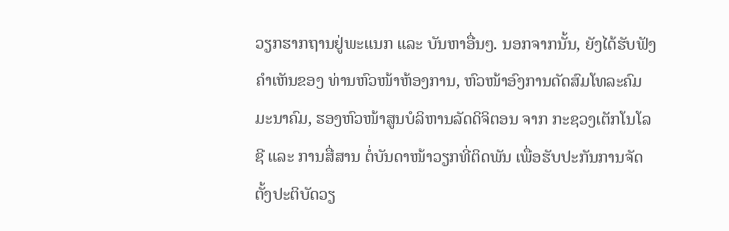ວຽກຮາກຖານຢູ່ພະແນກ ແລະ ບັນຫາອື່ນໆ. ນອກຈາກນັ້ນ, ຍັງໄດ້ຮັບຟັງຄໍາເຫັນຂອງ ທ່ານຫົວໜ້າຫ້ອງການ, ຫົວໜ້າອົງການດັດສົມໂທລະຄົມມະນາຄົມ, ຮອງຫົວໜ້າສູນບໍລິຫານລັດດິຈິຕອນ ຈາກ ກະຊວງເຕັກໂນໂລຊີ ແລະ ການສື່ສານ ຕໍ່ບັນດາໜ້າວຽກທີ່ຕິດພັນ ເພື່ອຮັບປະກັນການຈັດຕັ້ງປະຕິບັດວຽ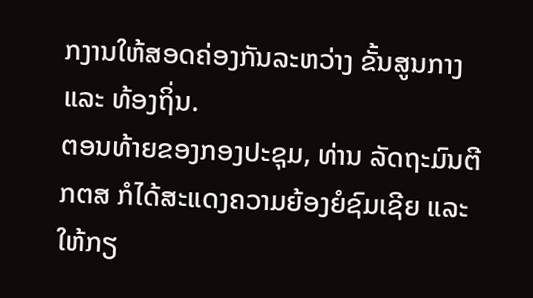ກງານໃຫ້ສອດຄ່ອງກັນລະຫວ່າງ ຂັ້ນສູນກາງ ແລະ ທ້ອງຖິ່ນ.
ຕອນທ້າຍຂອງກອງປະຊຸມ, ທ່ານ ລັດຖະມົນຕີ ກຕສ ກໍໄດ້ສະແດງຄວາມຍ້ອງຍໍຊົມເຊີຍ ແລະ ໃຫ້ກຽ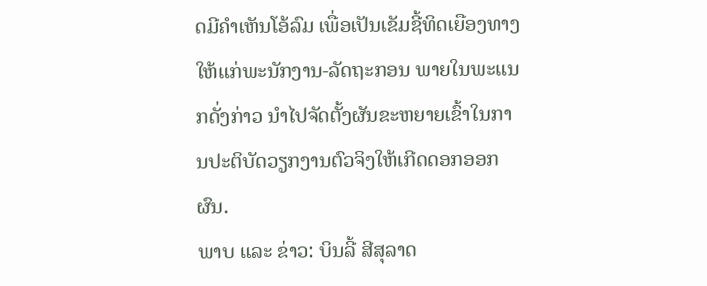ດມີຄໍາເຫັນໂອ້ລົມ ເພື່ອເປັນເຂັມຊີ້ທິດເຍືອງທາງໃຫ້ແກ່ພະນັກງານ-ລັດຖະກອນ ພາຍໃນພະແນກດັ່ງກ່າວ ນໍາໄປຈັດຕັ້ງຜັນຂະຫຍາຍເຂົ້າໃນການປະຕິບັດວຽກງານຕົວຈິງໃຫ້ເກີດດອກອອກຜົນ.
ພາບ ແລະ ຂ່າວ: ບິນລີ້ ສີສຸລາດ